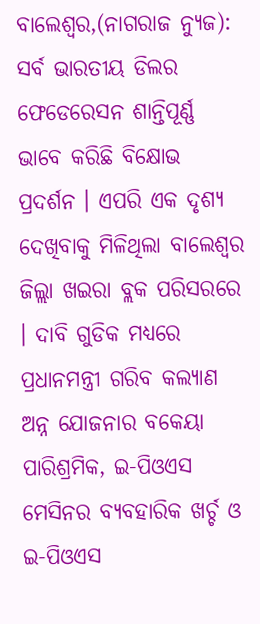ବାଲେଶ୍ଵର,(ନାଗରାଜ ନ୍ୟୁଜ): ସର୍ବ ଭାରତୀୟ ଡିଲର ଫେଡେରେସନ ଶାନ୍ତିପୂର୍ଣ୍ଣ ଭାବେ କରିଛି ବିକ୍ଷୋଭ ପ୍ରଦର୍ଶନ । ଏପରି ଏକ ଦୃଶ୍ୟ ଦେଖିବାକୁ ମିଳିଥିଲା ବାଲେଶ୍ଵର ଜିଲ୍ଲା ଖଇରା ବ୍ଲକ ପରିସରରେ । ଦାବି ଗୁଡିକ ମଧ୍ୟରେ ପ୍ରଧାନମନ୍ତ୍ରୀ ଗରିବ କଲ୍ଯାଣ ଅନ୍ନ ଯୋଜନାର ବକେୟା ପାରିଶ୍ରମିକ, ଇ-ପିଓଏସ ମେସିନର ବ୍ଯବହାରିକ ଖର୍ଚ୍ଚ ଓ ଇ-ପିଓଏସ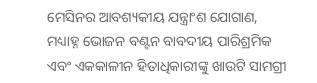ମେସିନର ଆବଶ୍ୟକୀୟ ଯନ୍ତ୍ରାଂଶ ଯୋଗାଣ, ମଧ୍ୟାହ୍ନ ଭୋଜନ ବଣ୍ଟନ ବାବଦୀୟ ପାରିଶ୍ରମିକ ଏବଂ ଏକକାଳୀନ ହିତାଧିକାରୀଙ୍କୁ ଖାଉଟି ସାମଗ୍ରୀ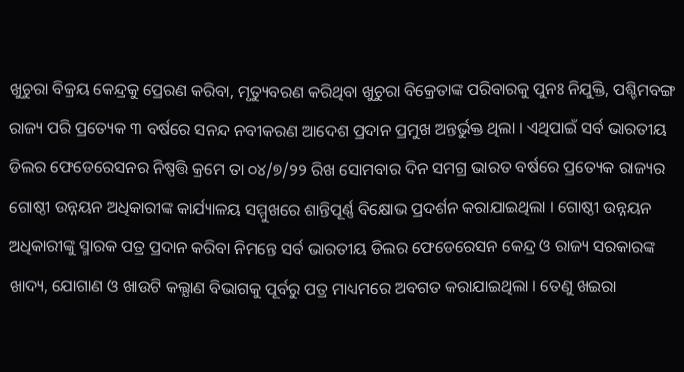ଖୁଚୁରା ବିକ୍ରୟ କେନ୍ଦ୍ରକୁ ପ୍ରେରଣ କରିବା, ମୃତ୍ୟୁବରଣ କରିଥିବା ଖୁଚୁରା ବିକ୍ରେତାଙ୍କ ପରିବାରକୁ ପୁନଃ ନିଯୁକ୍ତି, ପଶ୍ଚିମବଙ୍ଗ ରାଜ୍ୟ ପରି ପ୍ରତ୍ୟେକ ୩ ବର୍ଷରେ ସନନ୍ଦ ନବୀକରଣ ଆଦେଶ ପ୍ରଦାନ ପ୍ରମୁଖ ଅନ୍ତର୍ଭୁକ୍ତ ଥିଲା । ଏଥିପାଇଁ ସର୍ବ ଭାରତୀୟ ଡିଲର ଫେଡେରେସନର ନିଷ୍ପତ୍ତି କ୍ରମେ ତା ୦୪/୭/୨୨ ରିଖ ସୋମବାର ଦିନ ସମଗ୍ର ଭାରତ ବର୍ଷରେ ପ୍ରତ୍ୟେକ ରାଜ୍ୟର ଗୋଷ୍ଠୀ ଉନ୍ନୟନ ଅଧିକାରୀଙ୍କ କାର୍ଯ୍ୟାଳୟ ସମ୍ମୁଖରେ ଶାନ୍ତିପୂର୍ଣ୍ଣ ବିକ୍ଷୋଭ ପ୍ରଦର୍ଶନ କରାଯାଇଥିଲା । ଗୋଷ୍ଠୀ ଉନ୍ନୟନ ଅଧିକାରୀଙ୍କୁ ସ୍ମାରକ ପତ୍ର ପ୍ରଦାନ କରିବା ନିମନ୍ତେ ସର୍ବ ଭାରତୀୟ ଡିଲର ଫେଡେରେସନ କେନ୍ଦ୍ର ଓ ରାଜ୍ୟ ସରକାରଙ୍କ ଖାଦ୍ୟ, ଯୋଗାଣ ଓ ଖାଉଟି କଲ୍ଯାଣ ବିଭାଗକୁ ପୂର୍ବରୁ ପତ୍ର ମାଧ୍ୟମରେ ଅବଗତ କରାଯାଇଥିଲା । ତେଣୁ ଖଇରା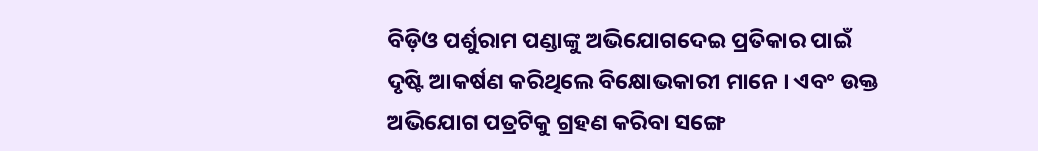ବିଡ଼ିଓ ପର୍ଶୁରାମ ପଣ୍ଡାଙ୍କୁ ଅଭିଯୋଗଦେଇ ପ୍ରତିକାର ପାଇଁ ଦୃଷ୍ଟି ଆକର୍ଷଣ କରିଥିଲେ ବିକ୍ଷୋଭକାରୀ ମାନେ । ଏବଂ ଉକ୍ତ ଅଭିଯୋଗ ପତ୍ରଟିକୁ ଗ୍ରହଣ କରିବା ସଙ୍ଗେ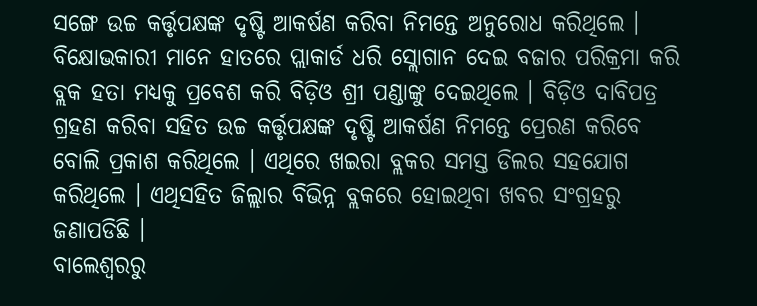ସଙ୍ଗେ ଉଚ୍ଚ କର୍ତ୍ତୃପକ୍ଷଙ୍କ ଦୃଷ୍ଟି ଆକର୍ଷଣ କରିବା ନିମନ୍ତେ ଅନୁରୋଧ କରିଥିଲେ ।
ବିକ୍ଷୋଭକାରୀ ମାନେ ହାତରେ ପ୍ଲାକାର୍ଡ ଧରି ସ୍ଲୋଗାନ ଦେଇ ବଜାର ପରିକ୍ରମା କରି ବ୍ଲକ ହତା ମଧ୍ୟକୁ ପ୍ରବେଶ କରି ବିଡ଼ିଓ ଶ୍ରୀ ପଣ୍ଡାଙ୍କୁ ଦେଇଥିଲେ । ବିଡ଼ିଓ ଦାବିପତ୍ର ଗ୍ରହଣ କରିବା ସହିତ ଉଚ୍ଚ କର୍ତ୍ତୃପକ୍ଷଙ୍କ ଦୃଷ୍ଟି ଆକର୍ଷଣ ନିମନ୍ତେ ପ୍ରେରଣ କରିବେ ବୋଲି ପ୍ରକାଶ କରିଥିଲେ । ଏଥିରେ ଖଇରା ବ୍ଲକର ସମସ୍ତ ଡିଲର ସହଯୋଗ କରିଥିଲେ । ଏଥିସହିତ ଜିଲ୍ଲାର ବିଭିନ୍ନ ବ୍ଲକରେ ହୋଇଥିବା ଖବର ସଂଗ୍ରହରୁ ଜଣାପଡିଛି ।
ବାଲେଶ୍ଵରରୁ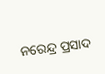ନରେନ୍ଦ୍ର ପ୍ରସାଦ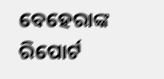ବେହେରାଙ୍କ ରିପୋର୍ଟ